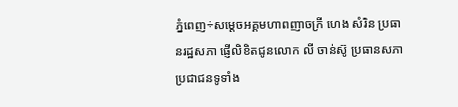ភ្នំពេញ÷សម្តេចអគ្គមហាពញាចក្រី ហេង សំរិន ប្រធានរដ្ឋសភា ផ្ញើលិខិតជូនលោក លី ចាន់ស៊ូ ប្រធានសភាប្រជាជនទូទាំង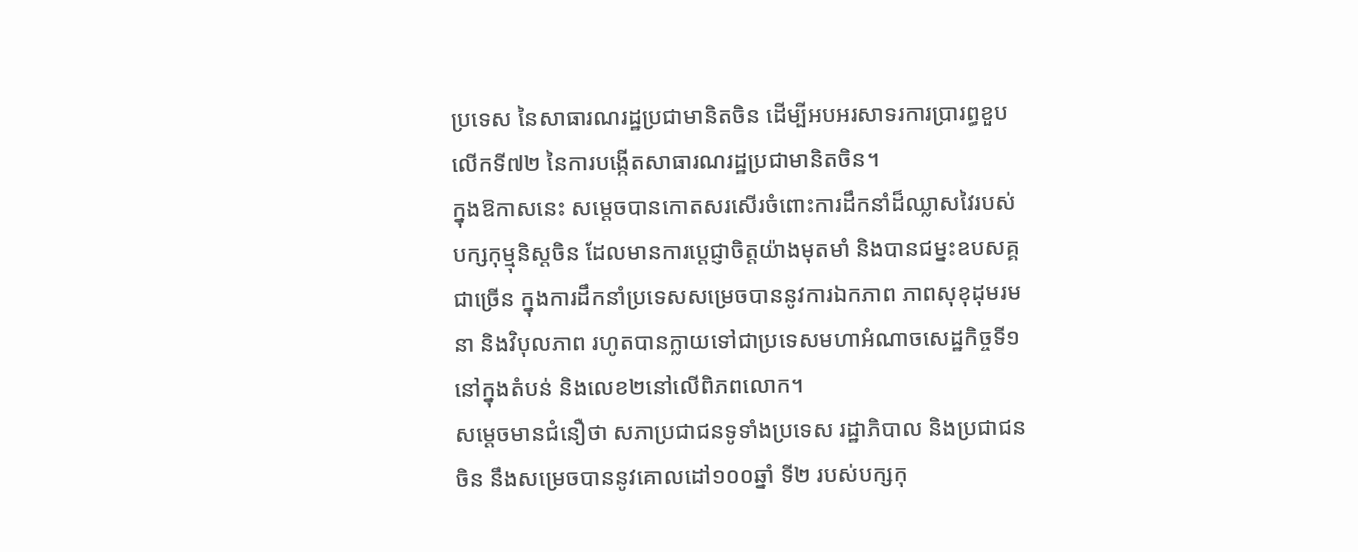ប្រទេស នៃសាធារណរដ្ឋប្រជាមានិតចិន ដើម្បីអបអរសាទរការប្រារព្ធខួបលើកទី៧២ នៃការបង្កើតសាធារណរដ្ឋប្រជាមានិតចិន។
ក្នុងឱកាសនេះ សម្តេចបានកោតសរសើរចំពោះការដឹកនាំដ៏ឈ្លាសវៃរបស់បក្សកុម្មុនិស្តចិន ដែលមានការប្តេជ្ញាចិត្តយ៉ាងមុតមាំ និងបានជម្នះឧបសគ្គជាច្រើន ក្នុងការដឹកនាំប្រទេសសម្រេចបាននូវការឯកភាព ភាពសុខុដុមរមនា និងវិបុលភាព រហូតបានក្លាយទៅជាប្រទេសមហាអំណាចសេដ្ឋកិច្ចទី១នៅក្នុងតំបន់ និងលេខ២នៅលើពិភពលោក។
សម្តេចមានជំនឿថា សភាប្រជាជនទូទាំងប្រទេស រដ្ឋាភិបាល និងប្រជាជនចិន នឹងសម្រេចបាននូវគោលដៅ១០០ឆ្នាំ ទី២ របស់បក្សកុ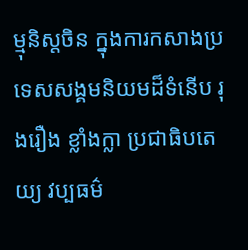ម្មុនិស្តចិន ក្នុងការកសាងប្រទេសសង្គមនិយមដ៏ទំនើប រុងរឿង ខ្លាំងក្លា ប្រជាធិបតេយ្យ វប្បធម៌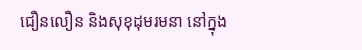ជឿនលឿន និងសុខុដុមរមនា នៅក្នុង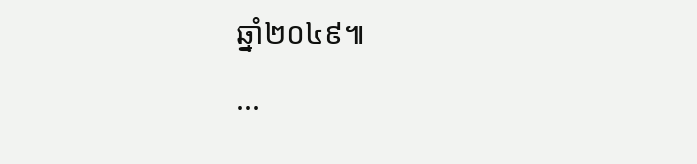ឆ្នាំ២០៤៩៕
...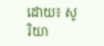ដោយ៖ សូរិយា